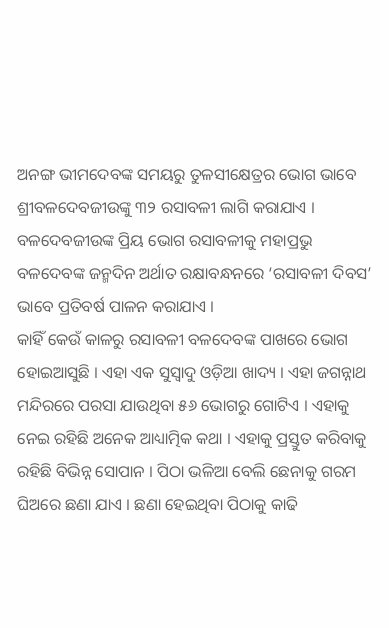ଅନଙ୍ଗ ଭୀମଦେବଙ୍କ ସମୟରୁ ତୁଳସୀକ୍ଷେତ୍ରର ଭୋଗ ଭାବେ ଶ୍ରୀବଳଦେବଜୀଉଙ୍କୁ ୩୨ ରସାବଳୀ ଲାଗି କରାଯାଏ । ବଳଦେବଜୀଉଙ୍କ ପ୍ରିୟ ଭୋଗ ରସାବଳୀକୁ ମହାପ୍ରଭୁ ବଳଦେବଙ୍କ ଜନ୍ମଦିନ ଅର୍ଥାତ ରକ୍ଷାବନ୍ଧନରେ ‘ରସାବଳୀ ଦିବସ’ ଭାବେ ପ୍ରତିବର୍ଷ ପାଳନ କରାଯାଏ ।
କାହିଁ କେଉଁ କାଳରୁ ରସାବଳୀ ବଳଦେବଙ୍କ ପାଖରେ ଭୋଗ ହୋଇଆସୁଛି । ଏହା ଏକ ସୁସ୍ଵାଦୁ ଓଡ଼ିଆ ଖାଦ୍ୟ । ଏହା ଜଗନ୍ନାଥ ମନ୍ଦିରରେ ପରସା ଯାଉଥିବା ୫୬ ଭୋଗରୁ ଗୋଟିଏ । ଏହାକୁ ନେଇ ରହିଛି ଅନେକ ଆଧ୍ୟାତ୍ମିକ କଥା । ଏହାକୁ ପ୍ରସ୍ତୁତ କରିବାକୁ ରହିଛି ବିଭିନ୍ନ ସୋପାନ । ପିଠା ଭଳିଆ ବେଲି ଛେନାକୁ ଗରମ ଘିଅରେ ଛଣା ଯାଏ । ଛଣା ହେଇଥିବା ପିଠାକୁ କାଢି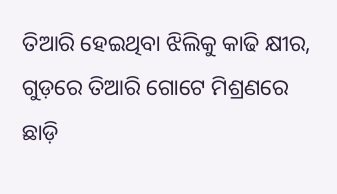ତିଆରି ହେଇଥିବା ଝିଲିକୁ କାଢି କ୍ଷୀର, ଗୁଡ଼ରେ ତିଆରି ଗୋଟେ ମିଶ୍ରଣରେ ଛାଡ଼ି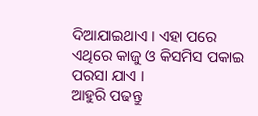ଦିଆଯାଇଥାଏ । ଏହା ପରେ ଏଥିରେ କାଜୁ ଓ କିସମିସ ପକାଇ ପରସା ଯାଏ ।
ଆହୁରି ପଢନ୍ତୁ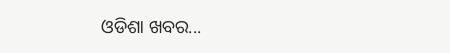ଓଡିଶା ଖବର...